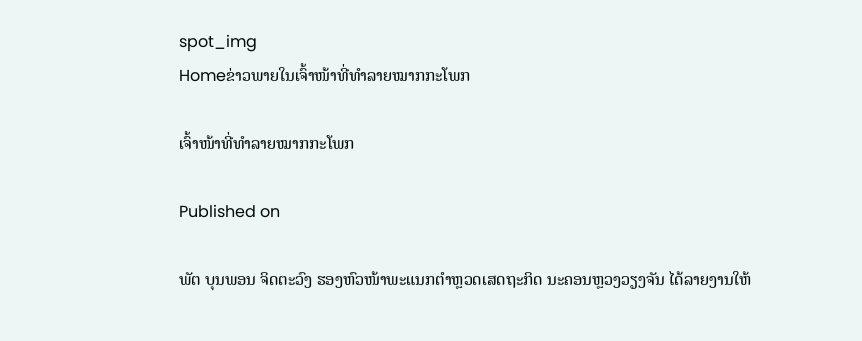spot_img
Homeຂ່າວພາຍໃນເຈົ້າໜ້າທີ່ທຳລາຍໝາກກະໂພກ

ເຈົ້າໜ້າທີ່ທຳລາຍໝາກກະໂພກ

Published on

ພັຕ ບຸນພອນ ຈິດຕະວົງ ຮອງຫົວໜ້າພະແນກຕຳຫຼວດເສດຖະກິດ ນະຄອນຫຼວງວຽງຈັນ ໄດ້ລາຍງານໃຫ້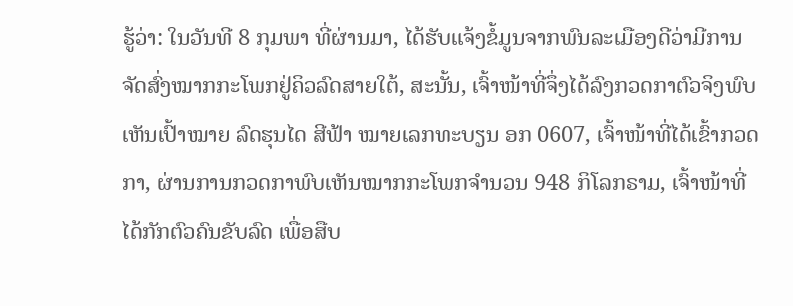ຮູ້ວ່າ: ໃນວັນທີ 8 ກຸມພາ ທີ່ຜ່ານມາ, ໄດ້ຮັບແຈ້ງຂໍ້ມູນຈາກພົນລະເມືອງດີວ່າມີການຈັດສົ່ງໝາກກະໂພກຢູ່ຄິວລົດສາຍໃຕ້, ສະນັ້ນ, ເຈົ້າໜ້າທີ່ຈຶ່ງໄດ້ລົງກວດກາຕົວຈິງພົບເຫັນເປົ້າໝາຍ ລົດຮຸນໄດ ສີຟ້າ ໝາຍເລກທະບຽນ ອກ 0607, ເຈົ້າໜ້າທີ່ໄດ້ເຂົ້າກວດກາ, ຜ່ານການກວດກາພົບເຫັນໝາກກະໂພກຈຳນວນ 948 ກິໂລກຣາມ, ເຈົ້າໜ້າທີ່ໄດ້ກັກຕົວຄົນຂັບລົດ ເພື່ອສືບ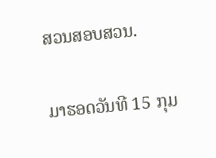ສວນສອບສວນ.

ມາຮອດວັນທີ 15 ກຸມ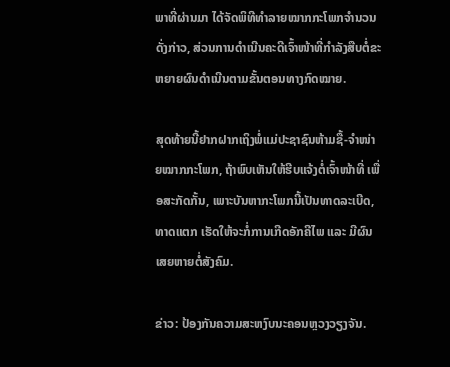ພາທີ່ຜ່ານມາ ໄດ້ຈັດພິທີທຳລາຍໝາກກະໂພກຈຳນວນດັ່ງກ່າວ, ສ່ວນການດຳເນີນຄະດີເຈົ້າໜ້າທີ່ກຳລັງສືບຕໍ່ຂະຫຍາຍຜົນດຳເນີນຕາມຂັ້ນຕອນທາງກົດໝາຍ.

ສຸດທ້າຍນີ້ຢາກຝາກເຖິງພໍ່ແມ່ປະຊາຊົນຫ້າມຊື້-ຈຳໜ່າຍໝາກກະໂພກ, ຖ້າພົບເຫັນໃຫ້ຮີບແຈ້ງຕໍ່ເຈົ້າໜ້າທີ່ ເພື່ອສະກັດກັ້ນ, ເພາະບັນຫາກະໂພກນີ້ເປັນທາດລະເບີດ, ທາດແຕກ ເຮັດໃຫ້ຈະກໍ່ການເກີດອັກຄີໄພ ແລະ ມີຜົນເສຍຫາຍຕໍ່ສັງຄົມ.

ຂ່າວ: ປ້ອງກັນຄວາມສະຫງົບນະຄອນຫຼວງວຽງຈັນ.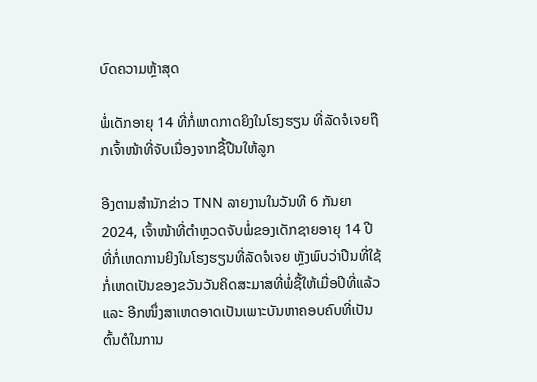ບົດຄວາມຫຼ້າສຸດ

ພໍ່ເດັກອາຍຸ 14 ທີ່ກໍ່ເຫດກາດຍິງໃນໂຮງຮຽນ ທີ່ລັດຈໍເຈຍຖືກເຈົ້າໜ້າທີ່ຈັບເນື່ອງຈາກຊື້ປືນໃຫ້ລູກ

ອີງຕາມສຳນັກຂ່າວ TNN ລາຍງານໃນວັນທີ 6 ກັນຍາ 2024, ເຈົ້າໜ້າທີ່ຕຳຫຼວດຈັບພໍ່ຂອງເດັກຊາຍອາຍຸ 14 ປີ ທີ່ກໍ່ເຫດການຍິງໃນໂຮງຮຽນທີ່ລັດຈໍເຈຍ ຫຼັງພົບວ່າປືນທີ່ໃຊ້ກໍ່ເຫດເປັນຂອງຂວັນວັນຄິດສະມາສທີ່ພໍ່ຊື້ໃຫ້ເມື່ອປີທີ່ແລ້ວ ແລະ ອີກໜຶ່ງສາເຫດອາດເປັນເພາະບັນຫາຄອບຄົບທີ່ເປັນຕົ້ນຕໍໃນການ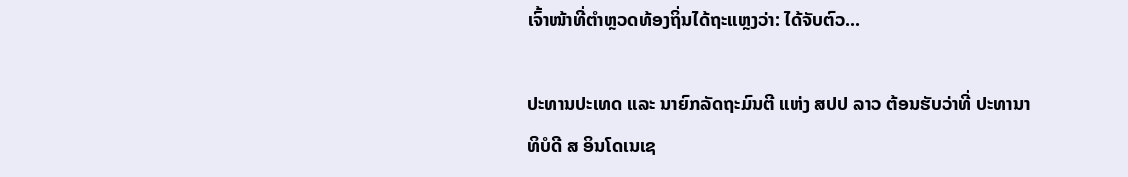ເຈົ້າໜ້າທີ່ຕຳຫຼວດທ້ອງຖິ່ນໄດ້ຖະແຫຼງວ່າ: ໄດ້ຈັບຕົວ...

ປະທານປະເທດ ແລະ ນາຍົກລັດຖະມົນຕີ ແຫ່ງ ສປປ ລາວ ຕ້ອນຮັບວ່າທີ່ ປະທານາທິບໍດີ ສ ອິນໂດເນເຊ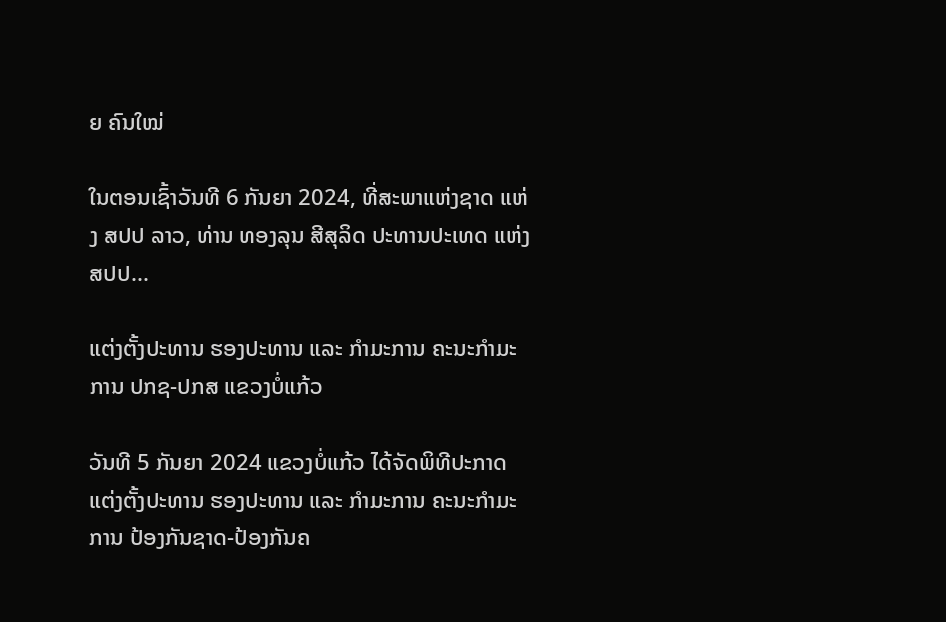ຍ ຄົນໃໝ່

ໃນຕອນເຊົ້າວັນທີ 6 ກັນຍາ 2024, ທີ່ສະພາແຫ່ງຊາດ ແຫ່ງ ສປປ ລາວ, ທ່ານ ທອງລຸນ ສີສຸລິດ ປະທານປະເທດ ແຫ່ງ ສປປ...

ແຕ່ງຕັ້ງປະທານ ຮອງປະທານ ແລະ ກຳມະການ ຄະນະກຳມະການ ປກຊ-ປກສ ແຂວງບໍ່ແກ້ວ

ວັນທີ 5 ກັນຍາ 2024 ແຂວງບໍ່ແກ້ວ ໄດ້ຈັດພິທີປະກາດແຕ່ງຕັ້ງປະທານ ຮອງປະທານ ແລະ ກຳມະການ ຄະນະກຳມະການ ປ້ອງກັນຊາດ-ປ້ອງກັນຄ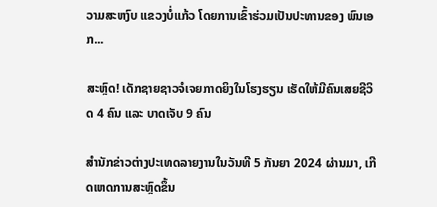ວາມສະຫງົບ ແຂວງບໍ່ແກ້ວ ໂດຍການເຂົ້າຮ່ວມເປັນປະທານຂອງ ພົນເອກ...

ສະຫຼົດ! ເດັກຊາຍຊາວຈໍເຈຍກາດຍິງໃນໂຮງຮຽນ ເຮັດໃຫ້ມີຄົນເສຍຊີວິດ 4 ຄົນ ແລະ ບາດເຈັບ 9 ຄົນ

ສຳນັກຂ່າວຕ່າງປະເທດລາຍງານໃນວັນທີ 5 ກັນຍາ 2024 ຜ່ານມາ, ເກີດເຫດການສະຫຼົດຂຶ້ນ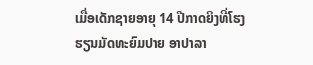ເມື່ອເດັກຊາຍອາຍຸ 14 ປີກາດຍິງທີ່ໂຮງຮຽນມັດທະຍົມປາຍ ອາປາລາ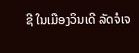ຊີ ໃນເມືອງວິນເດີ ລັດຈໍເຈ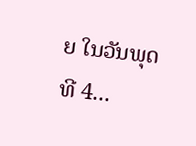ຍ ໃນວັນພຸດ ທີ 4...